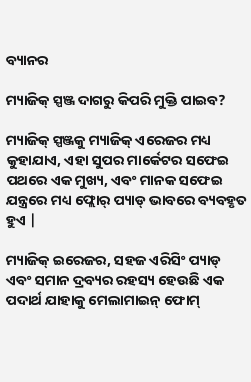ବ୍ୟାନର

ମ୍ୟାଜିକ୍ ସ୍ପଞ୍ଜ ଦାଗରୁ କିପରି ମୁକ୍ତି ପାଇବ?

ମ୍ୟାଜିକ୍ ସ୍ପଞ୍ଜକୁ ମ୍ୟାଜିକ୍ ଏରେଜର ମଧ୍ୟ କୁହାଯାଏ, ଏହା ସୁପର ମାର୍କେଟର ସଫେଇ ପଥରେ ଏକ ମୁଖ୍ୟ, ଏବଂ ମାନକ ସଫେଇ ଯନ୍ତ୍ରରେ ମଧ୍ୟ ଫ୍ଲୋର୍ ପ୍ୟାଡ୍ ଭାବରେ ବ୍ୟବହୃତ ହୁଏ |

ମ୍ୟାଜିକ୍ ଇରେଜର, ସହଜ ଏରିସିଂ ପ୍ୟାଡ୍ ଏବଂ ସମାନ ଦ୍ରବ୍ୟର ରହସ୍ୟ ହେଉଛି ଏକ ପଦାର୍ଥ ଯାହାକୁ ମେଲାମାଇନ୍ ଫୋମ୍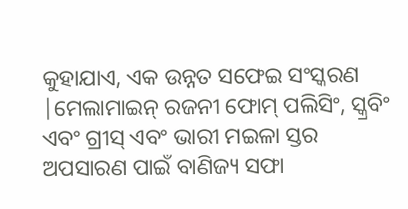କୁହାଯାଏ, ଏକ ଉନ୍ନତ ସଫେଇ ସଂସ୍କରଣ |ମେଲାମାଇନ୍ ରଜନୀ ଫୋମ୍ ପଲିସିଂ, ସ୍କ୍ରବିଂ ଏବଂ ଗ୍ରୀସ୍ ଏବଂ ଭାରୀ ମଇଳା ସ୍ତର ଅପସାରଣ ପାଇଁ ବାଣିଜ୍ୟ ସଫା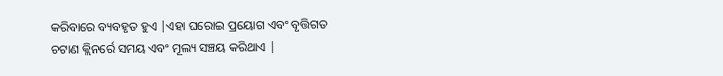କରିବାରେ ବ୍ୟବହୃତ ହୁଏ |ଏହା ଘରୋଇ ପ୍ରୟୋଗ ଏବଂ ବୃତ୍ତିଗତ ଚଟାଣ କ୍ଲିନର୍ରେ ସମୟ ଏବଂ ମୂଲ୍ୟ ସଞ୍ଚୟ କରିଥାଏ |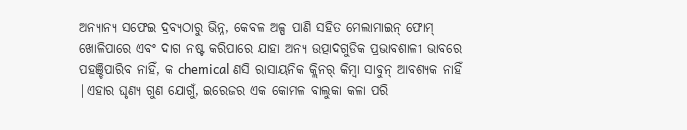ଅନ୍ୟାନ୍ୟ ସଫେଇ ଦ୍ରବ୍ୟଠାରୁ ଭିନ୍ନ, କେବଳ ଅଳ୍ପ ପାଣି ସହିତ ମେଲାମାଇନ୍ ଫୋମ୍ ଖୋଳିପାରେ ଏବଂ ଦାଗ ନଷ୍ଟ କରିପାରେ ଯାହା ଅନ୍ୟ ଉତ୍ପାଦଗୁଡିକ ପ୍ରଭାବଶାଳୀ ଭାବରେ ପହଞ୍ଚିପାରିବ ନାହିଁ, କ chemical ଣସି ରାସାୟନିକ କ୍ଲିନର୍ କିମ୍ବା ସାବୁନ୍ ଆବଶ୍ୟକ ନାହିଁ |ଏହାର ଘୃଣ୍ୟ ଗୁଣ ଯୋଗୁଁ, ଇରେଜର ଏକ କୋମଳ ବାଲୁକା କଳା ପରି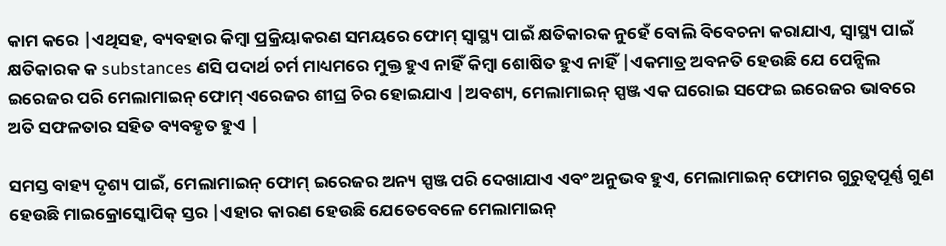କାମ କରେ |ଏଥିସହ, ବ୍ୟବହାର କିମ୍ବା ପ୍ରକ୍ରିୟାକରଣ ସମୟରେ ଫୋମ୍ ସ୍ୱାସ୍ଥ୍ୟ ପାଇଁ କ୍ଷତିକାରକ ନୁହେଁ ବୋଲି ବିବେଚନା କରାଯାଏ, ସ୍ୱାସ୍ଥ୍ୟ ପାଇଁ କ୍ଷତିକାରକ କ substances ଣସି ପଦାର୍ଥ ଚର୍ମ ମାଧ୍ୟମରେ ମୁକ୍ତ ହୁଏ ନାହିଁ କିମ୍ବା ଶୋଷିତ ହୁଏ ନାହିଁ |ଏକମାତ୍ର ଅବନତି ହେଉଛି ଯେ ପେନ୍ସିଲ ଇରେଜର ପରି ମେଲାମାଇନ୍ ଫୋମ୍ ଏରେଜର ଶୀଘ୍ର ଚିର ହୋଇଯାଏ |ଅବଶ୍ୟ, ମେଲାମାଇନ୍ ସ୍ପଞ୍ଜ ଏକ ଘରୋଇ ସଫେଇ ଇରେଜର ଭାବରେ ଅତି ସଫଳତାର ସହିତ ବ୍ୟବହୃତ ହୁଏ |

ସମସ୍ତ ବାହ୍ୟ ଦୃଶ୍ୟ ପାଇଁ, ମେଲାମାଇନ୍ ଫୋମ୍ ଇରେଜର ଅନ୍ୟ ସ୍ପଞ୍ଜ ପରି ଦେଖାଯାଏ ଏବଂ ଅନୁଭବ ହୁଏ, ମେଲାମାଇନ୍ ଫୋମର ଗୁରୁତ୍ୱପୂର୍ଣ୍ଣ ଗୁଣ ହେଉଛି ମାଇକ୍ରୋସ୍କୋପିକ୍ ସ୍ତର |ଏହାର କାରଣ ହେଉଛି ଯେତେବେଳେ ମେଲାମାଇନ୍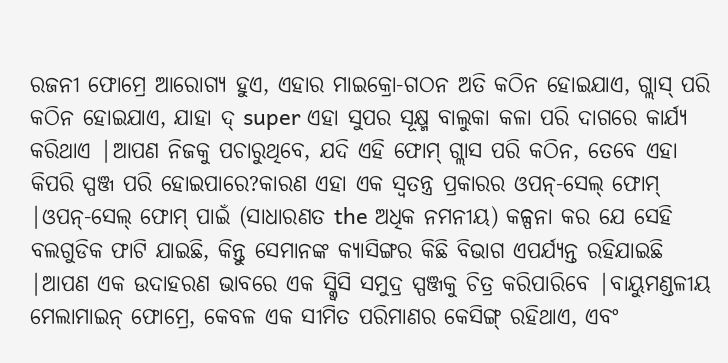ରଜନୀ ଫୋମ୍ରେ ଆରୋଗ୍ୟ ହୁଏ, ଏହାର ମାଇକ୍ରୋ-ଗଠନ ଅତି କଠିନ ହୋଇଯାଏ, ଗ୍ଲାସ୍ ପରି କଠିନ ହୋଇଯାଏ, ଯାହା ଦ୍ super ଏହା ସୁପର ସୂକ୍ଷ୍ମ ବାଲୁକା କଳା ପରି ଦାଗରେ କାର୍ଯ୍ୟ କରିଥାଏ |ଆପଣ ନିଜକୁ ପଚାରୁଥିବେ, ଯଦି ଏହି ଫୋମ୍ ଗ୍ଲାସ ପରି କଠିନ, ତେବେ ଏହା କିପରି ସ୍ପଞ୍ଜ ପରି ହୋଇପାରେ?କାରଣ ଏହା ଏକ ସ୍ୱତନ୍ତ୍ର ପ୍ରକାରର ଓପନ୍-ସେଲ୍ ଫୋମ୍ |ଓପନ୍-ସେଲ୍ ଫୋମ୍ ପାଇଁ (ସାଧାରଣତ the ଅଧିକ ନମନୀୟ) କଳ୍ପନା କର ଯେ ସେହି ବଲଗୁଡିକ ଫାଟି ଯାଇଛି, କିନ୍ତୁ ସେମାନଙ୍କ କ୍ୟାସିଙ୍ଗର କିଛି ବିଭାଗ ଏପର୍ଯ୍ୟନ୍ତ ରହିଯାଇଛି |ଆପଣ ଏକ ଉଦାହରଣ ଭାବରେ ଏକ ସ୍କ୍ୱିସି ସମୁଦ୍ର ସ୍ପଞ୍ଜକୁ ଚିତ୍ର କରିପାରିବେ |ବାୟୁମଣ୍ଡଳୀୟ ମେଲାମାଇନ୍ ଫୋମ୍ରେ, କେବଳ ଏକ ସୀମିତ ପରିମାଣର କେସିଙ୍ଗ୍ ରହିଥାଏ, ଏବଂ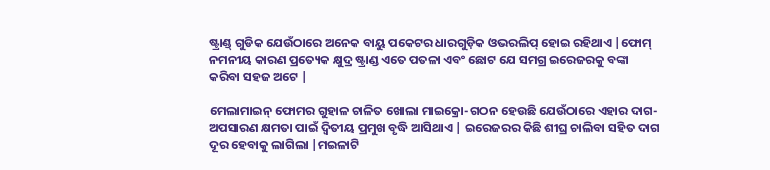ଷ୍ଟ୍ରାଣ୍ଡ୍ ଗୁଡିକ ଯେଉଁଠାରେ ଅନେକ ବାୟୁ ପକେଟର ଧାରଗୁଡ଼ିକ ଓଭରଲିପ୍ ହୋଇ ରହିଥାଏ |ଫୋମ୍ ନମନୀୟ କାରଣ ପ୍ରତ୍ୟେକ କ୍ଷୁଦ୍ର ଷ୍ଟ୍ରାଣ୍ଡ ଏତେ ପତଳା ଏବଂ ଛୋଟ ଯେ ସମଗ୍ର ଇରେଜରକୁ ବଙ୍କା କରିବା ସହଜ ଅଟେ |

ମେଲାମାଇନ୍ ଫୋମର ଗୁହାଳ ଚାଳିତ ଖୋଲା ମାଇକ୍ରୋ-ଗଠନ ହେଉଛି ଯେଉଁଠାରେ ଏହାର ଦାଗ-ଅପସାରଣ କ୍ଷମତା ପାଇଁ ଦ୍ୱିତୀୟ ପ୍ରମୁଖ ବୃଦ୍ଧି ଆସିଥାଏ | ଇରେଜରର କିଛି ଶୀଘ୍ର ଚାଲିବା ସହିତ ଦାଗ ଦୂର ହେବାକୁ ଲାଗିଲା |ମଇଳାଟି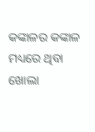କଙ୍କାଳର କଙ୍କାଳ ମଧ୍ୟରେ ଥିବା ଖୋଲା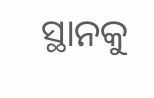ସ୍ଥାନକୁ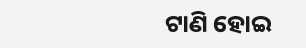ଟାଣି ହୋଇ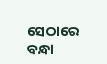ସେଠାରେ ବନ୍ଧା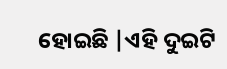ହୋଇଛି |ଏହି ଦୁଇଟି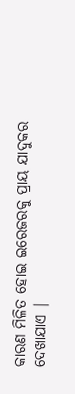କାରଣ ମିଳିତ ହୋଇ ଇରେଜରକୁ ପ୍ରାୟ ଯାଦୁକର ଦେଖାଯାଏ |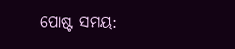ପୋଷ୍ଟ ସମୟ: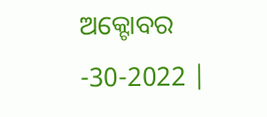ଅକ୍ଟୋବର -30-2022 |